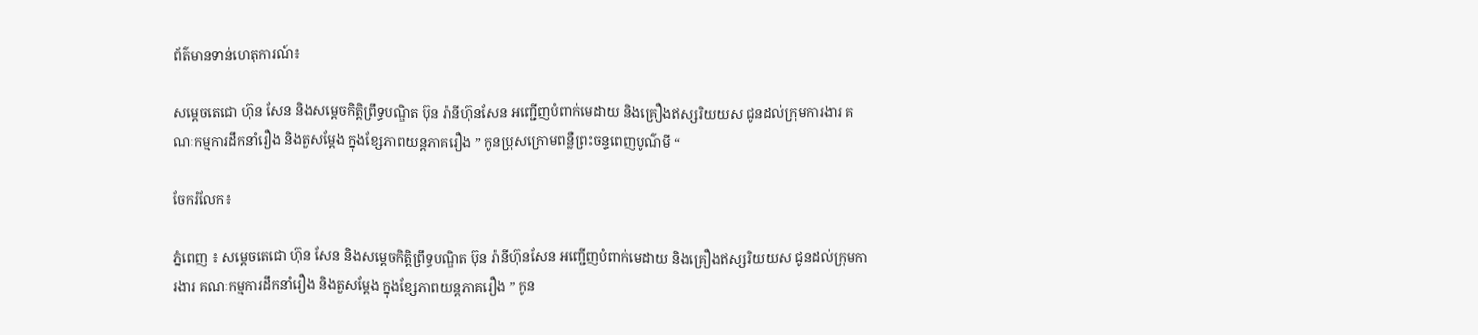ព័ត៌មានទាន់ហេតុការណ៍៖

សម្ដេចតេជោ ហ៊ុន សែន និងសម្ដេចកិត្តិព្រឹទ្ធបណ្ឌិត ប៊ុន រ៉ានីហ៊ុនសែន អញ្ជើញបំពាក់មេដាយ និងគ្រឿងឥស្សរិយយស ជូនដល់ក្រុមការងារ គណៈកម្មការដឹកនាំរឿង និងតួសម្ដែង ក្នុងខ្សែភាពយន្តភាគរឿង ” កូនប្រុសក្រោមពន្លឺព្រះចន្ទពេញបូណ៌មី “

ចែករំលែក៖

ភ្នំពេញ ៖ សម្ដេចតេជោ ហ៊ុន សែន និងសម្ដេចកិត្តិព្រឹទ្ធបណ្ឌិត ប៊ុន រ៉ានីហ៊ុនសែន អញ្ជើញបំពាក់មេដាយ និងគ្រឿងឥស្សរិយយស ជូនដល់ក្រុមការងារ គណៈកម្មការដឹកនាំរឿង និងតួសម្ដែង ក្នុងខ្សែភាពយន្តភាគរឿង ” កូន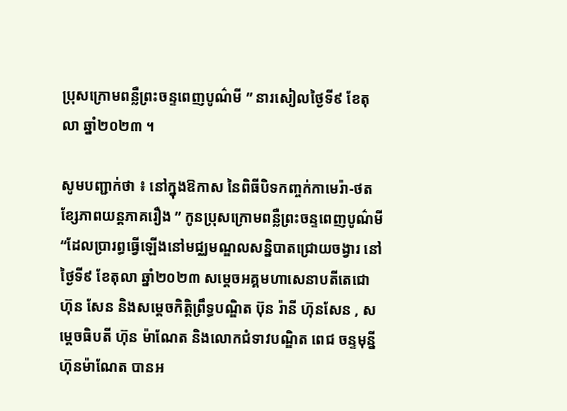ប្រុសក្រោមពន្លឺព្រះចន្ទពេញបូណ៌មី ” នារសៀលថ្ងៃទី៩ ខែតុលា ឆ្នាំ២០២៣ ។

សូមបញ្ជាក់ថា ៖ នៅក្នុងឱកាស នៃពិធីបិទកញ្ចក់កាមេរ៉ា-ថតខ្សែភាពយន្តភាគរឿង ” កូនប្រុសក្រោមពន្លឺព្រះចន្ទពេញបូណ៌មី “ដែលប្រារព្ធធ្វើឡើងនៅមជ្ឈមណ្ឌលសន្និបាតជ្រោយចង្វារ នៅថ្ងៃទី៩ ខែតុលា ឆ្នាំ២០២៣ សម្តេចអគ្គមហាសេនាបតីតេជោ ហ៊ុន សែន និងសម្តេចកិត្តិព្រឹទ្ធបណ្ឌិត ប៊ុន រ៉ានី ហ៊ុនសែន , សម្ដេចធិបតី ហ៊ុន ម៉ាណែត និងលោកជំទាវបណ្ឌិត ពេជ ចន្ទមុន្នី  ហ៊ុនម៉ាណែត បានអ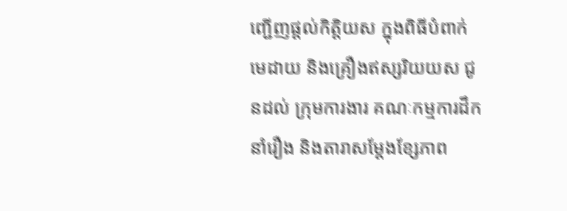ញ្ជើញផ្ដល់កិត្តិយស ក្នុងពិធីបំពាក់មេដាយ និងគ្រឿងឥស្សរិយយស ជូនដល់ ក្រុមការងារ គណៈកម្មការដឹកនាំរឿង និងតារាសម្ដែងខ្សែភាព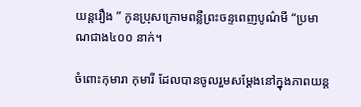យន្តរឿង ” កូនប្រុសក្រោមពន្លឺព្រះចន្ទពេញបូណ៌មី “ប្រមាណជាង៤០០ នាក់។

ចំពោះកុមារា កុមារី ដែលបានចូលរួមសម្ដែងនៅក្នុងភាពយន្ត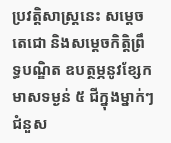ប្រវត្តិសាស្ត្រនេះ សម្ដេចតេជោ និងសម្ដេចកិត្តិព្រឹទ្ធបណ្ឌិត ឧបត្ថម្ភនូវខ្សែកមាសទម្ងន់ ៥ ជីក្នុងម្នាក់ៗ ជំនួស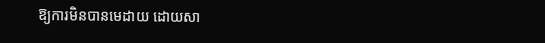ឱ្យការមិនបានមេដាយ ដោយសា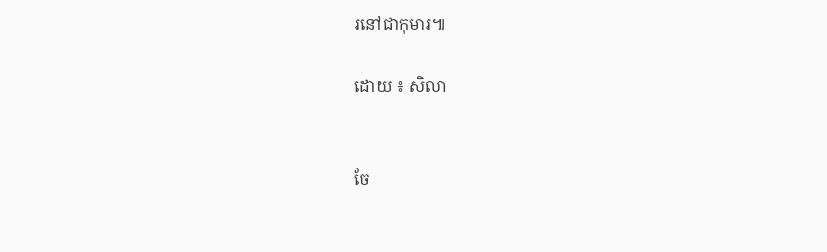រនៅជាកុមារ៕

ដោយ ៖ សិលា


ចែ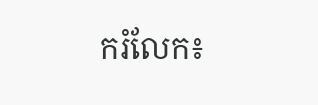ករំលែក៖